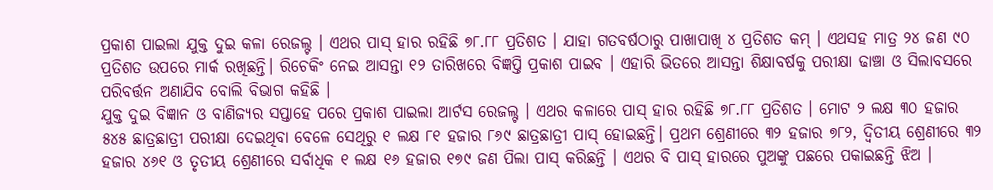ପ୍ରକାଶ ପାଇଲା ଯୁକ୍ତ ଦୁଇ କଳା ରେଜଲ୍ଟ । ଏଥର ପାସ୍ ହାର ରହିଛି ୭୮.୮୮ ପ୍ରତିଶତ । ଯାହା ଗତବର୍ଷଠାରୁ ପାଖାପାଖି ୪ ପ୍ରତିଶତ କମ୍ । ଏଥସହ ମାତ୍ର ୨୪ ଜଣ ୯୦ ପ୍ରତିଶତ ଉପରେ ମାର୍କ ରଖିଛନ୍ତି। ରିଚେକିଂ ନେଇ ଆସନ୍ତା ୧୨ ତାରିଖରେ ବିଜ୍ଞପ୍ତି ପ୍ରକାଶ ପାଇବ । ଏହାରି ଭିତରେ ଆସନ୍ତା ଶିକ୍ଷାବର୍ଷକୁ ପରୀକ୍ଷା ଢାଞ୍ଚା ଓ ସିଲାବସରେ ପରିବର୍ତ୍ତନ ଅଣାଯିବ ବୋଲି ବିଭାଗ କହିଛି ।
ଯୁକ୍ତ ଦୁଇ ବିଜ୍ଞାନ ଓ ବାଣିଜ୍ୟର ସପ୍ତାହେ ପରେ ପ୍ରକାଶ ପାଇଲା ଆର୍ଟସ ରେଜଲ୍ଟ । ଏଥର କଳାରେ ପାସ୍ ହାର ରହିଛି ୭୮.୮୮ ପ୍ରତିଶତ । ମୋଟ ୨ ଲକ୍ଷ ୩୦ ହଜାର ୫୪୫ ଛାତ୍ରଛାତ୍ରୀ ପରୀକ୍ଷା ଦେଇଥିବା ବେଳେ ସେଥିରୁ ୧ ଲକ୍ଷ ୮୧ ହଜାର ୮୬୯ ଛାତ୍ରଛାତ୍ରୀ ପାସ୍ ହୋଇଛନ୍ତି। ପ୍ରଥମ ଶ୍ରେଣୀରେ ୩୨ ହଜାର ୭୮୨, ଦ୍ୱିତୀୟ ଶ୍ରେଣୀରେ ୩୨ ହଜାର ୪୬୧ ଓ ତୃତୀୟ ଶ୍ରେଣୀରେ ସର୍ବାଧିକ ୧ ଲକ୍ଷ ୧୬ ହଜାର ୧୭୯ ଜଣ ପିଲା ପାସ୍ କରିଛନ୍ତି । ଏଥର ବି ପାସ୍ ହାରରେ ପୁଅଙ୍କୁ ପଛରେ ପକାଇଛନ୍ତି ଝିଅ ।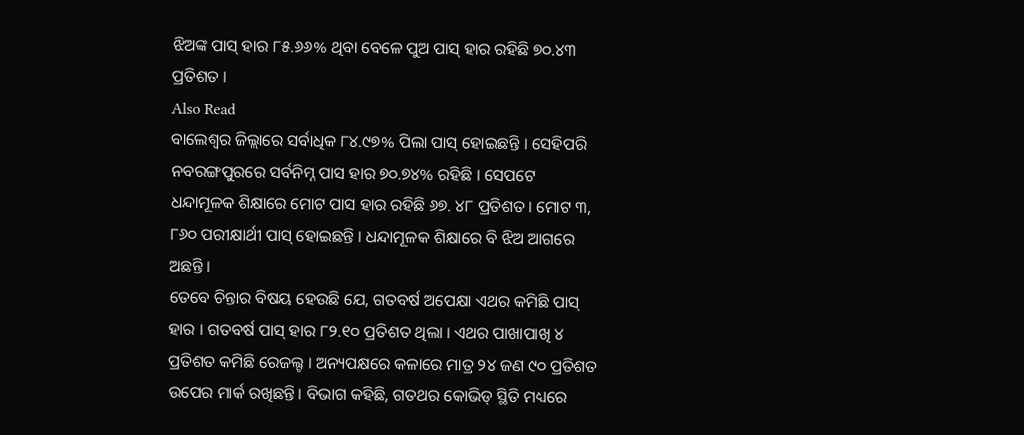ଝିଅଙ୍କ ପାସ୍ ହାର ୮୫.୬୬% ଥିବା ବେଳେ ପୁଅ ପାସ୍ ହାର ରହିଛି ୭୦.୪୩ ପ୍ରତିଶତ ।
Also Read
ବାଲେଶ୍ୱର ଜିଲ୍ଲାରେ ସର୍ବାଧିକ ୮୪.୯୭% ପିଲା ପାସ୍ ହୋଇଛନ୍ତି । ସେହିପରି ନବରଙ୍ଗପୁରରେ ସର୍ବନିମ୍ନ ପାସ ହାର ୭୦.୭୪% ରହିଛି । ସେପଟେ ଧନ୍ଦାମୂଳକ ଶିକ୍ଷାରେ ମୋଟ ପାସ ହାର ରହିଛି ୬୭. ୪୮ ପ୍ରତିଶତ। ମୋଟ ୩, ୮୬୦ ପରୀକ୍ଷାର୍ଥୀ ପାସ୍ ହୋଇଛନ୍ତି । ଧନ୍ଦାମୂଳକ ଶିକ୍ଷାରେ ବି ଝିଅ ଆଗରେ ଅଛନ୍ତି ।
ତେବେ ଚିନ୍ତାର ବିଷୟ ହେଉଛି ଯେ, ଗତବର୍ଷ ଅପେକ୍ଷା ଏଥର କମିଛି ପାସ୍ ହାର । ଗତବର୍ଷ ପାସ୍ ହାର ୮୨.୧୦ ପ୍ରତିଶତ ଥିଲା । ଏଥର ପାଖାପାଖି ୪ ପ୍ରତିଶତ କମିଛି ରେଜଲ୍ଟ । ଅନ୍ୟପକ୍ଷରେ କଳାରେ ମାତ୍ର ୨୪ ଜଣ ୯୦ ପ୍ରତିଶତ ଉପେର ମାର୍କ ରଖିଛନ୍ତି। ବିଭାଗ କହିଛି, ଗତଥର କୋଭିଡ୍ ସ୍ଥିତି ମଧ୍ୟରେ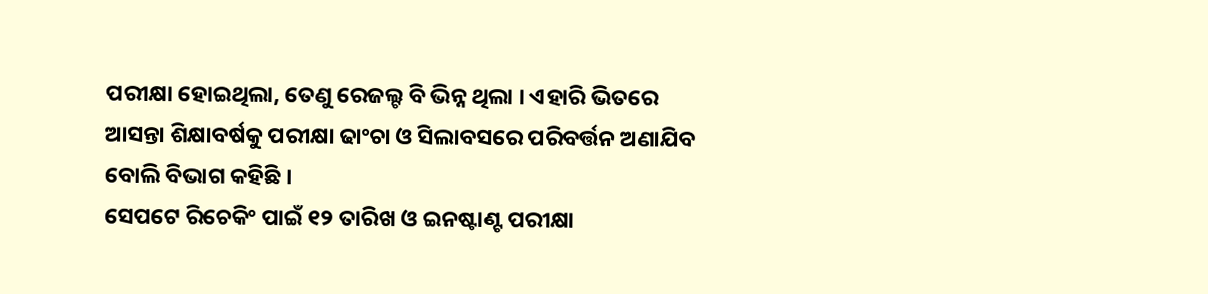ପରୀକ୍ଷା ହୋଇଥିଲା, ତେଣୁ ରେଜଲ୍ଟ ବି ଭିନ୍ନ ଥିଲା । ଏହାରି ଭିତରେ ଆସନ୍ତା ଶିକ୍ଷାବର୍ଷକୁ ପରୀକ୍ଷା ଢାଂଚା ଓ ସିଲାବସରେ ପରିବର୍ତ୍ତନ ଅଣାଯିବ ବୋଲି ବିଭାଗ କହିଛି ।
ସେପଟେ ରିଚେକିଂ ପାଇଁ ୧୨ ତାରିଖ ଓ ଇନଷ୍ଟାଣ୍ଟ ପରୀକ୍ଷା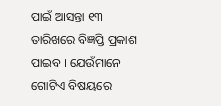ପାଇଁ ଆସନ୍ତା ୧୩ ତାରିଖରେ ବିଜ୍ଞପ୍ତି ପ୍ରକାଶ ପାଇବ । ଯେଉଁମାନେ ଗୋଟିଏ ବିଷୟରେ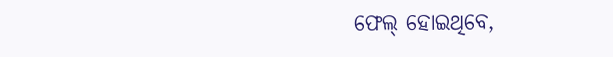ଫେଲ୍ ହୋଇଥିବେ,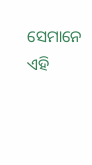ସେମାନେ ଏହି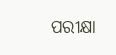ପରୀକ୍ଷା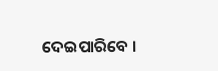ଦେଇପାରିବେ ।